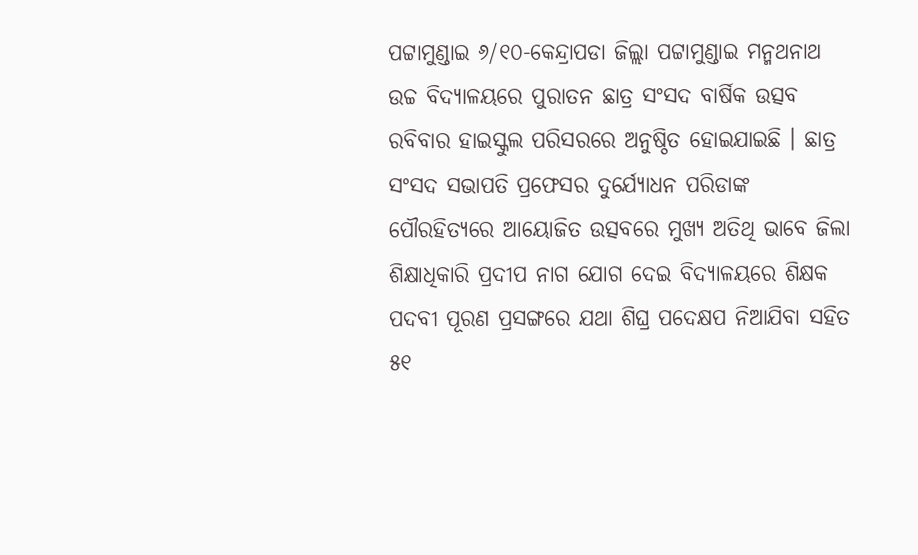ପଟ୍ଟାମୁଣ୍ଡାଇ ୬/୧୦-କେନ୍ଦ୍ରାପଡା ଜିଲ୍ଲା ପଟ୍ଟାମୁଣ୍ଡାଇ ମନ୍ମଥନାଥ ଉଚ୍ଚ ବିଦ୍ୟାଳୟରେ ପୁରାତନ ଛାତ୍ର ସଂସଦ ବାର୍ଷିକ ଉତ୍ସବ ରବିବାର ହାଇସ୍କୁଲ ପରିସରରେ ଅନୁଷ୍ଠିତ ହୋଇଯାଇଛି । ଛାତ୍ର ସଂସଦ ସଭାପତି ପ୍ରଫେସର ଦୁର୍ଯ୍ୟୋଧନ ପରିଡାଙ୍କ ପୌରହିତ୍ୟରେ ଆୟୋଜିତ ଉତ୍ସବରେ ମୁଖ୍ୟ ଅତିଥି ଭାବେ ଜିଲା ଶିକ୍ଷାଧିକାରି ପ୍ରଦୀପ ନାଗ ଯୋଗ ଦେଇ ବିଦ୍ୟାଳୟରେ ଶିକ୍ଷକ ପଦବୀ ପୂରଣ ପ୍ରସଙ୍ଗରେ ଯଥା ଶିଘ୍ର ପଦେକ୍ଷପ ନିଆଯିବା ସହିତ ୫୧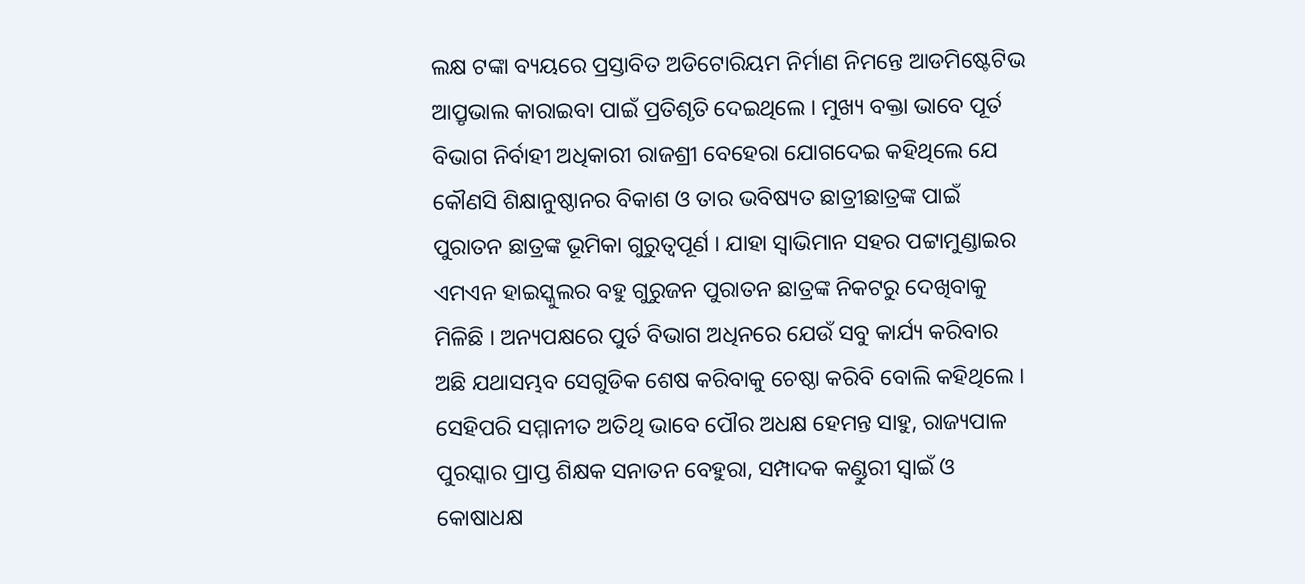ଲକ୍ଷ ଟଙ୍କା ବ୍ୟୟରେ ପ୍ରସ୍ତାବିତ ଅଡିଟୋରିୟମ ନିର୍ମାଣ ନିମନ୍ତେ ଆଡମିଷ୍ଟେଟିଭ ଆପ୍ରୃଭାଲ କାରାଇବା ପାଇଁ ପ୍ରତିଶୃତି ଦେଇଥିଲେ । ମୁଖ୍ୟ ବକ୍ତା ଭାବେ ପୂର୍ତ ବିଭାଗ ନିର୍ବାହୀ ଅଧିକାରୀ ରାଜଶ୍ରୀ ବେହେରା ଯୋଗଦେଇ କହିଥିଲେ ଯେ କୌଣସି ଶିକ୍ଷାନୁଷ୍ଠାନର ବିକାଶ ଓ ତାର ଭବିଷ୍ୟତ ଛାତ୍ରୀଛାତ୍ରଙ୍କ ପାଇଁ ପୁରାତନ ଛାତ୍ରଙ୍କ ଭୂମିକା ଗୁରୁତ୍ୱପୂର୍ଣ । ଯାହା ସ୍ୱାଭିମାନ ସହର ପଟ୍ଟାମୁଣ୍ଡାଇର ଏମଏନ ହାଇସ୍କୁଲର ବହୁ ଗୁରୁଜନ ପୁରାତନ ଛାତ୍ରଙ୍କ ନିକଟରୁ ଦେଖିବାକୁ ମିଳିଛି । ଅନ୍ୟପକ୍ଷରେ ପୁର୍ତ ବିଭାଗ ଅଧିନରେ ଯେଉଁ ସବୁ କାର୍ଯ୍ୟ କରିବାର ଅଛି ଯଥାସମ୍ଭବ ସେଗୁଡିକ ଶେଷ କରିବାକୁ ଚେଷ୍ଠା କରିବି ବୋଲି କହିଥିଲେ । ସେହିପରି ସମ୍ମାନୀତ ଅତିଥି ଭାବେ ପୌର ଅଧକ୍ଷ ହେମନ୍ତ ସାହୁ, ରାଜ୍ୟପାଳ ପୁରସ୍କାର ପ୍ରାପ୍ତ ଶିକ୍ଷକ ସନାତନ ବେହୁରା, ସମ୍ପାଦକ କଣ୍ଡୁରୀ ସ୍ୱାଇଁ ଓ କୋଷାଧକ୍ଷ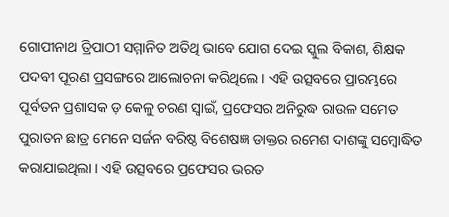ଗୋପୀନାଥ ତ୍ରିପାଠୀ ସମ୍ମାନିତ ଅତିଥି ଭାବେ ଯୋଗ ଦେଇ ସ୍କୁଲ ବିକାଶ, ଶିକ୍ଷକ ପଦବୀ ପୂରଣ ପ୍ରସଙ୍ଗରେ ଆଲୋଚନା କରିଥିଲେ । ଏହି ଉତ୍ସବରେ ପ୍ରାରମ୍ଭରେ ପୂର୍ବତନ ପ୍ରଶାସକ ଡ଼ କେଳୁ ଚରଣ ସ୍ୱାଇଁ, ପ୍ରଫେସର ଅନିରୁଦ୍ଧ ରାଉଳ ସମେତ ପୁରାତନ ଛାତ୍ର ମେନେ ସର୍ଜନ ବରିଷ୍ଠ ବିଶେଷଜ୍ଞ ଡାକ୍ତର ରମେଶ ଦାଶଙ୍କୁ ସମ୍ବୋଦ୍ଧିତ କରାଯାଇଥିଲା । ଏହି ଉତ୍ସବରେ ପ୍ରଫେସର ଭରତ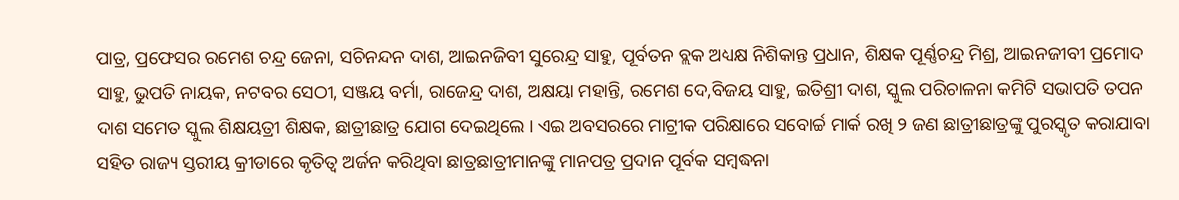ପାତ୍ର, ପ୍ରଫେସର ରମେଶ ଚନ୍ଦ୍ର ଜେନା, ସଚିନନ୍ଦନ ଦାଶ, ଆଇନଜିବୀ ସୁରେନ୍ଦ୍ର ସାହୁ, ପୂର୍ବତନ ବ୍ଲକ ଅଧ୍ୟକ୍ଷ ନିଶିକାନ୍ତ ପ୍ରଧାନ, ଶିକ୍ଷକ ପୂର୍ଣ୍ଣଚନ୍ଦ୍ର ମିଶ୍ର, ଆଇନଜୀବୀ ପ୍ରମୋଦ ସାହୁ, ଭୁପତି ନାୟକ, ନଟବର ସେଠୀ, ସଞ୍ଜୟ ବର୍ମା, ରାଜେନ୍ଦ୍ର ଦାଶ, ଅକ୍ଷୟା ମହାନ୍ତି, ରମେଶ ଦେ,ବିଜୟ ସାହୁ, ଇତିଶ୍ରୀ ଦାଶ, ସ୍କୁଲ ପରିଚାଳନା କମିଟି ସଭାପତି ତପନ ଦାଶ ସମେତ ସ୍କୁଲ ଶିକ୍ଷୟତ୍ରୀ ଶିକ୍ଷକ, ଛାତ୍ରୀଛାତ୍ର ଯୋଗ ଦେଇଥିଲେ । ଏଇ ଅବସରରେ ମାଟ୍ରୀକ ପରିକ୍ଷାରେ ସବୋର୍ଚ୍ଚ ମାର୍କ ରଖି ୨ ଜଣ ଛାତ୍ରୀଛାତ୍ରଙ୍କୁ ପୁରସ୍କୃତ କରାଯାବା ସହିତ ରାଜ୍ୟ ସ୍ତରୀୟ କ୍ରୀଡାରେ କୃତିତ୍ୱ ଅର୍ଜନ କରିଥିବା ଛାତ୍ରଛାତ୍ରୀମାନଙ୍କୁ ମାନପତ୍ର ପ୍ରଦାନ ପୂର୍ବକ ସମ୍ବଦ୍ଧନା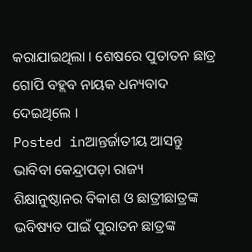କରାଯାଇଥିଲା । ଶେଷରେ ପୁତାତନ ଛାତ୍ର ଗୋପି ବହ୍ଲବ ନାୟକ ଧନ୍ୟବାଦ ଦେଇଥିଲେ ।
Posted inଆନ୍ତର୍ଜାତୀୟ ଆସନ୍ତୁ ଭାବିବା କେନ୍ଦ୍ରାପଡ଼ା ରାଜ୍ୟ
ଶିକ୍ଷାନୁଷ୍ଠାନର ବିକାଶ ଓ ଛାତ୍ରୀଛାତ୍ରଙ୍କ ଭବିଷ୍ୟତ ପାଇଁ ପୁରାତନ ଛାତ୍ରଙ୍କ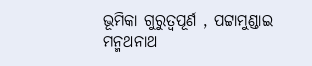ଭୂମିକା ଗୁରୁତ୍ୱପୂର୍ଣ , ପଟ୍ଟାମୁଣ୍ଡାଇ ମନ୍ମଥନାଥ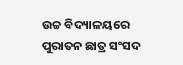ଉଚ୍ଚ ବିଦ୍ୟାଳୟରେ ପୁରାତନ ଛାତ୍ର ସଂସଦ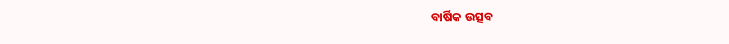ବାର୍ଷିକ ଉତ୍ସବ